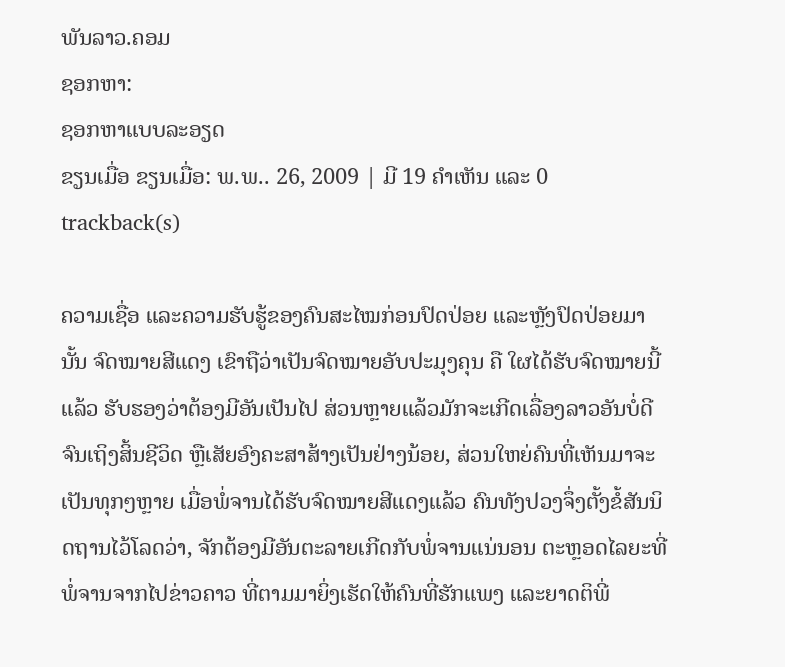ພັນລາວ.ຄອມ
ຊອກຫາ:
ຊອກຫາແບບລະອຽດ
ຂຽນເມື່ອ ຂຽນເມື່ອ: ພ.ພ.. 26, 2009 | ມີ 19 ຄຳເຫັນ ແລະ 0 trackback(s)

ຄວາມເຊື່ອ ແລະຄວາມຮັບຮູ້ຂອງຄົນສະໄໝກ່ອນປົດປ່ອຍ ແລະຫຼັງປົດປ່ອຍມາ ນັ້ນ ຈົດໝາຍສີແດງ ເຂົາຖືວ່າເປັນຈົດໝາຍອັບປະມຸງຄຸນ ຄື ໃຜໄດ້ຮັບຈົດໝາຍນີ້ແລ້ວ ຮັບຮອງວ່າຕ້ອງມີອັນເປັນໄປ ສ່ວນຫຼາຍແລ້ວມັກຈະເກີດເລື່ອງລາວອັນບໍ່ດີ ຈົນເຖິງສິ້ນຊີວິດ ຫຼືເສັຍອົງຄະສາສ້າງເປັນຢ່າງນ້ອຍ, ສ່ວນໃຫຍ່ຄົນທີ່ເຫັນມາຈະເປັນທຸກໆຫຼາຍ ເມື່ອພໍ່ຈານໄດ້ຮັບຈົດໝາຍສີແດງແລ້ວ ຄົນທັງປວງຈຶ່ງຕັ້ງຂໍ້ສັນນິດຖານໄວ້ໂລດວ່າ, ຈັກຕ້ອງມີອັນຕະລາຍເກີດກັບພໍ່ຈານແນ່ນອນ ຕະຫຼອດໄລຍະທີ່ພໍ່ຈານຈາກໄປຂ່າວຄາວ ທີ່ຕາມມາຍິ່ງເຮັດໃຫ້ຄົນທີ່ຮັກແພງ ແລະຍາດຕິພີ່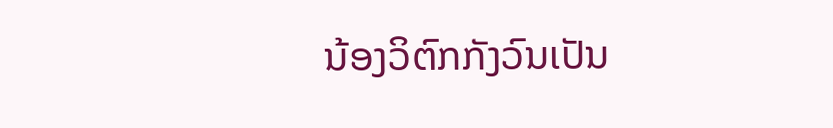ນ້ອງວິຕົກກັງວົນເປັນ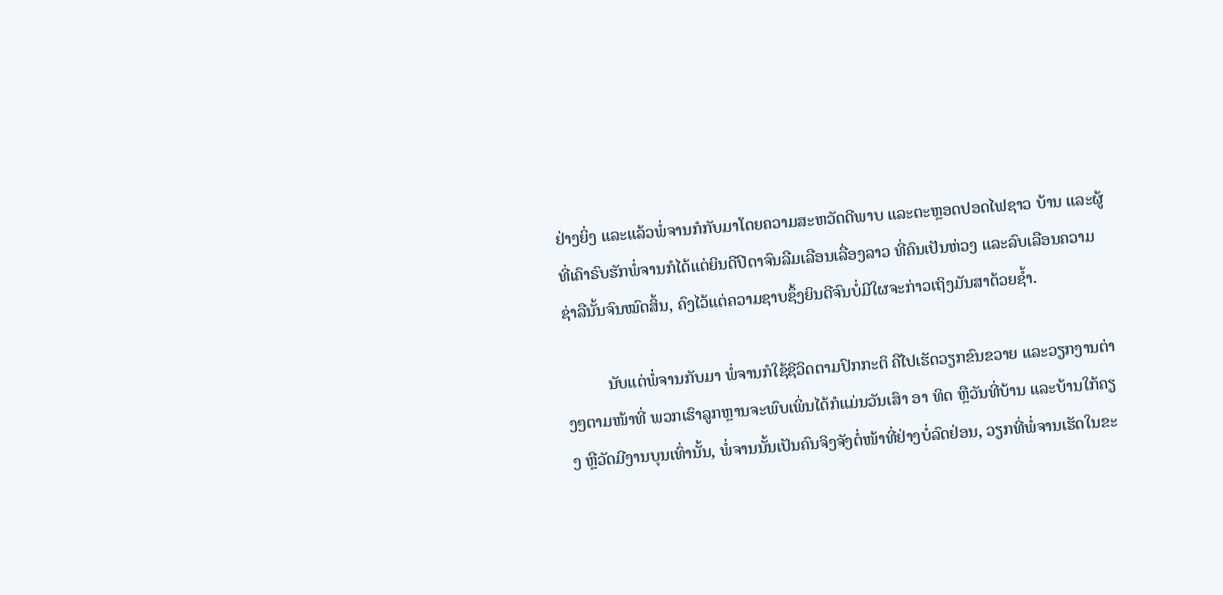ຢ່າງຍິ່ງ ແລະແລ້ວພໍ່ຈານກໍກັບມາໂດຍຄວາມສະຫວັດດີພາບ ແລະຕະຫຼອດປອດໄຟຊາວ ບ້ານ ແລະຜູ້ທີ່ເຄົາຣົບຮັກພໍ່ຈານກໍໄດ້ແຕ່ຍິນດີປິດາຈົນລືມເລືອນເລື່ອງລາວ ທີ່ຄົນເປັນຫ່ວງ ແລະລົບເລືອນຄວາມຊ່າລືນັ້ນຈົນໝົດສິ້ນ, ຄົງໄວ້ແຕ່ຄວາມຊາບຊຶ້ງຍິນດີຈົນບໍ່ມີໃຜຈະກ່າວເຖິງມັນສາດ້ວຍຊ້ຳ.

          ນັບແຕ່ພໍ່ຈານກັບມາ ພໍ່ຈານກໍໃຊ້ຊີວິດຕາມປົກກະຕິ ຄືໄປເຮັດວຽກຂົນຂວາຍ ແລະວຽກງານຕ່າງໆຕາມໜ້າທີ່ ພວກເຮົາລູກຫຼານຈະພົບເພິ່ນໄດ້ກໍແມ່ນວັນເສົາ ອາ ທິດ ຫຼືວັນທີ່ບ້ານ ແລະບ້ານໃກ້ຄຽງ ຫຼືວັດມີງານບຸນເທົ່ານັ້ນ, ພໍ່ຈານນັ້ນເປັນຄົນຈິງຈັງຕໍ່ໜ້າທີ່ຢ່າງບໍ່ລົດຢ່ອນ, ວຽກທີ່ພໍ່ຈານເຮັດໃນຂະ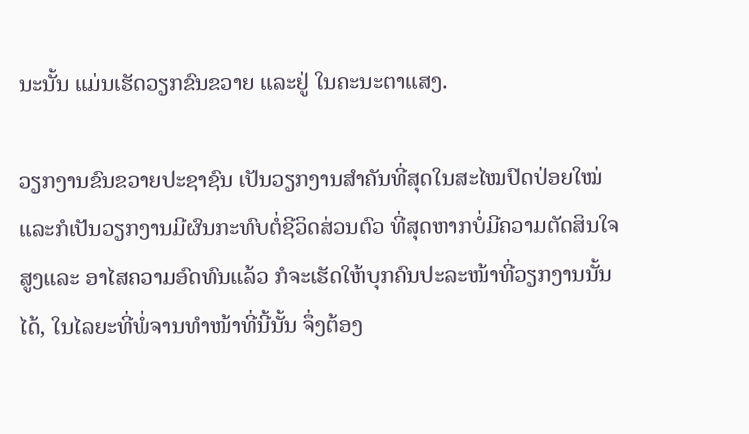ນະນັ້ນ ແມ່ນເຮັດວຽກຂົນຂວາຍ ແລະຢູ່ ໃນຄະນະຕາແສງ.

ວຽກງານຂົນຂວາຍປະຊາຊົນ ເປັນວຽກງານສຳຄັນທີ່ສຸດໃນສະໄໝປົດປ່ອຍໃໝ່ ແລະກໍເປັນວຽກງານມີຜົນກະທົບຕໍ່ຊີວິດສ່ວນຕົວ ທີ່ສຸດຫາກບໍ່ມີຄວາມຕັດສິນໃຈສູງແລະ ອາໄສຄວາມອົດທົນແລ້ວ ກໍຈະເຮັດໃຫ້ບຸກຄົນປະລະໜ້າທີ່ວຽກງານນັ້ນໄດ້, ໃນໄລຍະທີ່ພໍ່ຈານທຳໜ້າທີ່ນີ້ນັ້ນ ຈຶ່ງຕ້ອງ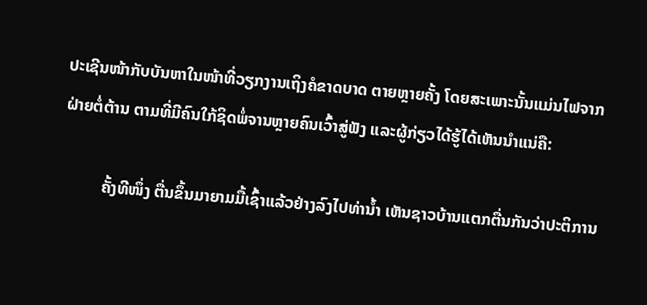ປະເຊີນໜ້າກັບບັນຫາໃນໜ້າທີ່ວຽກງານເຖິງຄໍຂາດບາດ ຕາຍຫຼາຍຄັ້ງ ໂດຍສະເພາະນັ້ນແມ່ນໄຟຈາກຝ່າຍຕໍ່ຕ້ານ ຕາມທີ່ມີຄົນໃກ້ຊິດພໍ່ຈານຫຼາຍຄົນເວົ້າສູ່ຟັງ ແລະຜູ້ກ່ຽວໄດ້ຮູ້ໄດ້ເຫັນນຳແນ່ຄື:

          ຄັ້ງທີໜຶ່ງ ຕື່ນຂຶ້ນມາຍາມມື້ເຊົ້າແລ້ວຢ່າງລົງໄປທ່ານ້ຳ ເຫັນຊາວບ້ານແຕກຕື່ນກັນວ່າປະຕິການ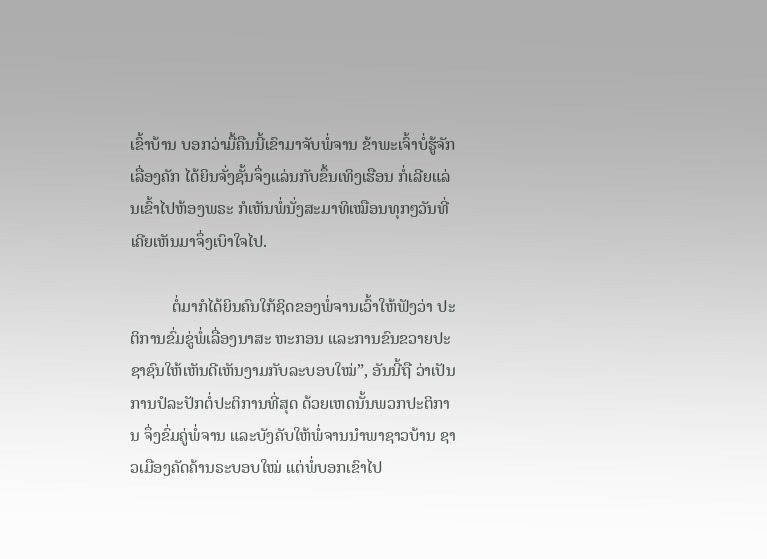ເຂົ້າບ້ານ ບອກວ່າມື້ຄືນນີ້ເຂົາມາຈັບພໍ່ຈານ ຂ້າພະເຈົ້າບໍ່ຮູ້ຈັກເລື່ອງຄັກ ໄດ້ຍິນຈັ່ງຊັ້ນຈຶ່ງແລ່ນກັບຂຶ້ນເທິງເຮືອນ ກໍ່ເລີຍແລ່ນເຂົ້າໄປຫ້ອງພຣະ ກໍເຫັນພໍ່ນັ່ງສະມາທິເໝືອນທຸກໆວັນທີ່ເຄີຍເຫັນມາຈຶ່ງເບົາໃຈໄປ.

          ຕໍ່ມາກໍໄດ້ຍິນຄົນໃກ້ຊິດຂອງພໍ່ຈານເວົ້າໃຫ້ຟັງວ່າ ປະຕິການຂົ່ມຂູ່ພໍ່ເລື່ອງນາສະ ຫະກອນ ແລະການຂົນຂວາຍປະຊາຊົນໃຫ້ເຫັນດີເຫັນງາມກັບລະບອບໃໝ່”, ອັນນີ້ຖື ວ່າເປັນການປໍລະປັກຕໍ່ປະຕິການທີ່ສຸດ ດ້ວຍເຫດນັ້ນພວກປະຕິການ ຈຶ່ງຂົ່ມຄູ່ພໍ່ຈານ ແລະບັງຄັບໃຫ້ພໍ່ຈານນຳພາຊາວບ້ານ ຊາວເມືອງຄັດຄ້ານຣະບອບໃໝ່ ແຕ່ພໍ່ບອກເຂົາໄປ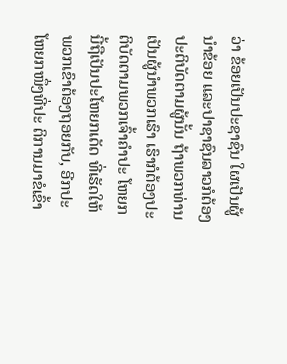ວ່າ ຂ້ອຍເປັນປະຊາຊົນ ໃຜເປັນຜູ້ນຳຂ້ອຍ ແລະປາຊາຊົນລາວກໍຕ້ອງປະຕິບັດຕາມຜູ້ນັ້ນ ຖ້າພວກທ່ານເປັນຜູ້ນຳພວກເຮົາ ເຮົາກໍຕ້ອງປະຕິບັດຕາມພວກເຈົ້າຄຳປະ ໂຫຍກນີ້ຖືເປັນປະໂຫຍກເດັດ ທີ່ເຮັດໃຫ້ພວກເຂົາຕ້ອງຖອຍກັບ, ອີກປະໂຫຍກໜຶ່ງທີ່ປະ ຕິການມາຂໍເຂົ້າ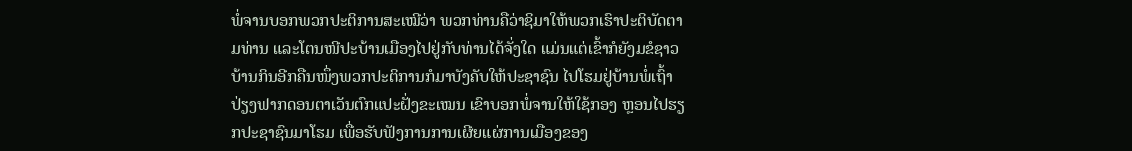ພໍ່ຈານບອກພວກປະຕິການສະເໝີວ່າ ພວກທ່ານຄືວ່າຊິມາໃຫ້ພວກເຮົາປະຕິບັດຕາມທ່ານ ແລະໂຕນໜີປະບ້ານເມືອງໄປຢູ່ກັບທ່ານໄດ້ຈັ່ງໃດ ແມ່ນແຕ່ເຂົ້າກໍຍັງມຂໍຊາວບ້ານກິນອີກຄືນໜຶ່ງພວກປະຕິການກໍມາບັງຄັບໃຫ້ປະຊາຊົນ ໄປໂຮມຢູ່ບ້ານພໍ່ເຖົ້າປ່ຽງຟາກດອນຕາເວັນຕົກແປະຝັ່ງຂະເໝນ ເຂົາບອກພໍ່ຈານໃຫ້ໃຊ້ກອງ ຫຼອນໄປຮຽກປະຊາຊົນມາໂຮມ ເພື່ອຮັບຟັງການການເຜີຍແຜ່ການເມືອງຂອງ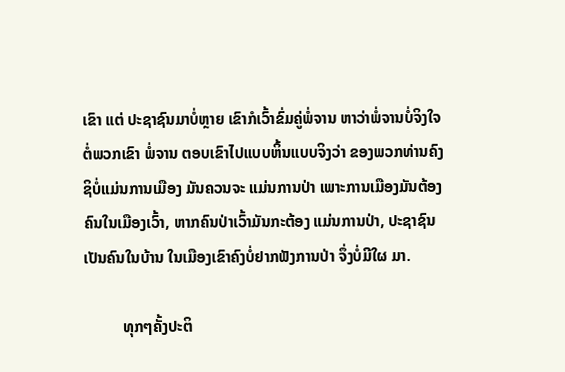ເຂົາ ແຕ່ ປະຊາຊົນມາບໍ່ຫຼາຍ ເຂົາກໍເວົ້າຂົ່ມຄູ່ພໍ່ຈານ ຫາວ່າພໍ່ຈານບໍ່ຈິງໃຈຕໍ່ພວກເຂົາ ພໍ່ຈານ ຕອບເຂົາໄປແບບຫິ້ນແບບຈິງວ່າ ຂອງພວກທ່ານຄົງຊິບໍ່ແມ່ນການເມືອງ ມັນຄວນຈະ ແມ່ນການປ່າ ເພາະການເມືອງມັນຕ້ອງຄົນໃນເມືອງເວົ້າ, ຫາກຄົນປ່າເວົ້າມັນກະຕ້ອງ ແມ່ນການປ່າ, ປະຊາຊົນເປັນຄົນໃນບ້ານ ໃນເມືອງເຂົາຄົງບໍ່ຢາກຟັງການປ່າ ຈຶ່ງບໍ່ມີໃຜ ມາ.

          ທຸກໆຄັ້ງປະຕິ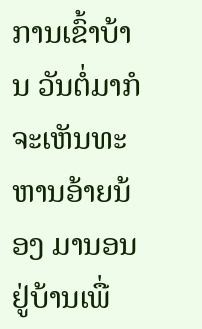ການເຂົ້າບ້ານ ວັນຕໍ່ມາກໍຈະເຫັນທະຫານອ້າຍນ້ອງ ມານອນຢູ່ບ້ານເພື່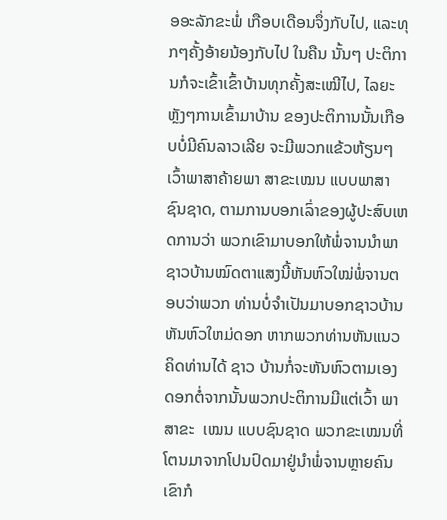ອອະລັກຂະພໍ່ ເກືອບເດືອນຈຶ່ງກັບໄປ, ແລະທຸກໆຄັ້ງອ້າຍນ້ອງກັບໄປ ໃນຄືນ ນັ້ນໆ ປະຕິການກໍຈະເຂົ້າເຂົ້າບ້ານທຸກຄັ້ງສະເໝີໄປ, ໄລຍະຫຼັງໆການເຂົ້າມາບ້ານ ຂອງປະຕິການນັ້ນເກືອບບໍ່ມີຄົນລາວເລີຍ ຈະມີພວກແຂ້ວຫ້ຽນໆ ເວົ້າພາສາຄ້າຍພາ ສາຂະເໝນ ແບບພາສາຊົນຊາດ, ຕາມການບອກເລົ່າຂອງຜູ້ປະສົບເຫດການວ່າ ພວກເຂົາມາບອກໃຫ້ພໍ່ຈານນຳພາຊາວບ້ານໝົດຕາແສງນີ້ຫັນຫົວໃໝ່ພໍ່ຈານຕອບວ່າພວກ ທ່ານບໍ່ຈຳເປັນມາບອກຊາວບ້ານຫັນຫົວໃຫມ່ດອກ ຫາກພວກທ່ານຫັນແນວຄິດທ່ານໄດ້ ຊາວ ບ້ານກໍ່ຈະຫັນຫົວຕາມເອງດອກຕໍ່ຈາກນັ້ນພວກປະຕິການມີແຕ່ເວົ້າ ພາສາຂະ  ເໝນ ແບບຊົນຊາດ ພວກຂະເໝນທີ່ໂຕນມາຈາກໂປນປົດມາຢູ່ນຳພໍ່ຈານຫຼາຍຄົນ ເຂົາກໍ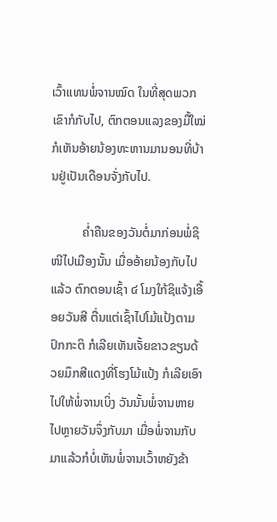ເວົ້າແທນພໍ່ຈານໝົດ ໃນທີ່ສຸດພວກເຂົາກໍກັບໄປ, ຕົກຕອນແລງຂອງມື້ໃໝ່ ກໍເຫັນອ້າຍນ້ອງທະຫານມານອນທີ່ບ້ານຢູ່ເປັນເດືອນຈັ່ງກັບໄປ.

          ຄ່ຳຄືນຂອງວັນຕໍ່ມາກ່ອນພໍ່ຊິໜີໄປເມືອງນັ້ນ ເມື່ອອ້າຍນ້ອງກັບໄປແລ້ວ ຕົກຕອນເຊົ້າ ໔ ໂມງໃກ້ຊິແຈ້ງເອື້ອຍວັນສີ ຕື່ນແຕ່ເຊົ້າໄປໂມ້ແປ້ງຕາມປົກກະຕິ ກໍເລີຍເຫັນເຈັ້ຍຂາວຂຽນດ້ວຍມຶກສີແດງທີ່ໂຮງໂມ້ແປ້ງ ກໍເລີຍເອົາໄປໃຫ້ພໍ່ຈານເບິ່ງ ວັນນັ້ນພໍ່ຈານຫາຍໄປຫຼາຍວັນຈຶ່ງກັບມາ ເມື່ອພໍ່ຈານກັບມາແລ້ວກໍບໍ່ເຫັນພໍ່ຈານເວົ້າຫຍັງຂ້າ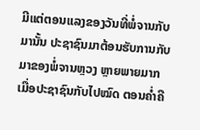ມີແຕ່ຕອນແລງຂອງວັນທີ່ພໍ່ຈານກັບມານັ້ນ ປະຊາຊົນມາຕ້ອນຮັບການກັບມາຂອງພໍ່ຈານຫຼວງ ຫຼາຍພາຍມາກ ເມື່ອປະຊາຊົນກັບໄປໝົດ ຕອນຄ່ຳຄື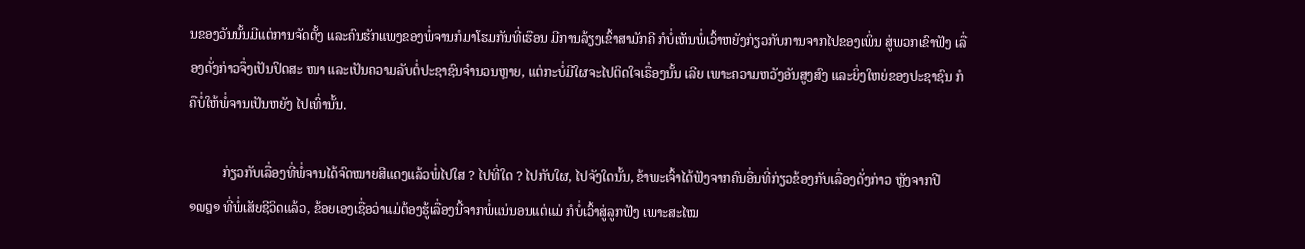ນຂອງວັນນັ້ນມີແຕ່ການຈັດຕັ້ງ ແລະຄົນຮັກແພງຂອງພໍ່ຈານກໍມາໂຮມກັນທີ່ເຮືອນ ມີການລ້ຽງເຂົ້າສາມັກຄີ ກໍບໍ່ເຫັນພໍ່ເວົ້າຫຍັງກ່ຽວກັບການຈາກໄປຂອງເພິ່ນ ສູ່ພວກເຂົາຟັງ ເລື່ອງດັ່ງກ່າວຈຶ່ງເປັນປິດສະ ໜາ ແລະເປັນຄວາມລັບຕໍ່ປະຊາຊົນຈຳນວນຫຼາຍ, ແຕ່ກະບໍ່ມີໃຜຈະໄປຕິດໃຈເຣື່ອງນັ້ນ ເລີຍ ເພາະຄວາມຫວັງອັນສູງສົງ ແລະຍິ່ງໃຫຍ່ຂອງປະຊາຊົນ ກໍຄືບໍ່ໃຫ້ພໍ່ຈານເປັນຫຍັງ ໄປເທົ່ານັ້ນ.

          ກ່ຽວກັບເລື່ອງທີ່ພໍ່ຈານໄດ້ຈົດໝາຍສີແດງແລ້ວພໍ່ໄປໃສ ? ໄປທີ່ໃດ ? ໄປກັບໃຜ, ໄປຈັງໃດນັ້ນ, ຂ້າພະເຈົ້າໄດ້ຟັງຈາກຄົນອື່ນທີ່ກ່ຽວຂ້ອງກັບເລື່ອງດັ່ງກ່າວ ຫຼັງຈາກປີ ໑໙໘໑ ທີ່ພໍ່ເສັຍຊີວິດແລ້ວ, ຂ້ອຍເອງເຊື່ອວ່າແມ່ຕ້ອງຮູ້ເລື່ອງນີ້ຈາກພໍ່ແນ່ນອນແຕ່ແມ່ ກໍບໍ່ເວົ້າສູ່ລູກຟັງ ເພາະສະໄໝ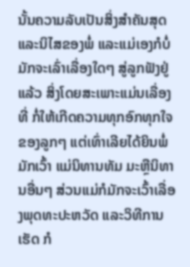ນັ້ນຄວາມລັບເປັນສິ່ງສຳຄັນສຸດ ແລະນິໄສຂອງພໍ່ ແລະແມ່ເອງກໍບໍ່ມັກຈະເລົ່າເລື່ອງໃດໆ ສູ່ລູກຟັງຢູ່ແລ້ວ ສິ່ງໂດຍສະເພາະແມ່ນເລື່ອງ ທີ່ ກໍ່ໃຫ້ເກີດຄວາມທຸກອົກທຸກໃຈຂອງລູກໆ ແຕ່ເທົ່າເລີຍໄດ້ຍິນພໍ່ມັກເວົ້າ ແມ່ນິທານທັມ ມະຫຼືນິທານອື່ນໆ ສ່ວນແມ່ກໍມັກຈະເວົ້າເລື່ອງພຸດທະປະຫວັດ ແລະວິທີການເຮັດ ກໍ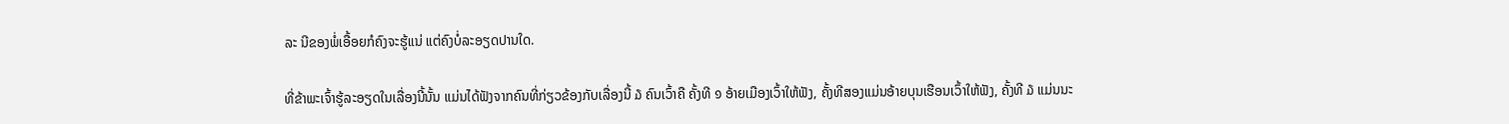ລະ ນີຂອງພໍ່ເອື້ອຍກໍຄົງຈະຮູ້ແນ່ ແຕ່ຄົງບໍ່ລະອຽດປານໃດ.

ທີ່ຂ້າພະເຈົ້າຮູ້ລະອຽດໃນເລື່ອງນີ້ນັ້ນ ແມ່ນໄດ້ຟັງຈາກຄົນທີ່ກ່ຽວຂ້ອງກັບເລື່ອງນີ້ ໓ ຄົນເວົ້າຄື ຄັ້ງທີ ໑ ອ້າຍເມືອງເວົ້າໃຫ້ຟັງ, ຄັ້ງທີສອງແມ່ນອ້າຍບຸນເຮືອນເວົ້າໃຫ້ຟັງ, ຄັ້ງທີ ໓ ແມ່ນນະ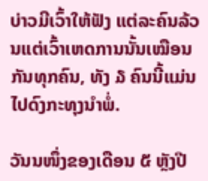ບ່າວມີເວົ້າໃຫ້ຟັງ ແຕ່ລະຄົນລ້ວນແຕ່ເວົ້າເຫດການນັ້ນເໝືອນກັນທຸກຄົນ, ທັງ ໓ ຄົນນີ້ແມ່ນໄປດົງກະທຸງນຳພໍ່.

ວັນນໜຶ່ງຂອງເດືອນ ໕ ຫຼັງປີ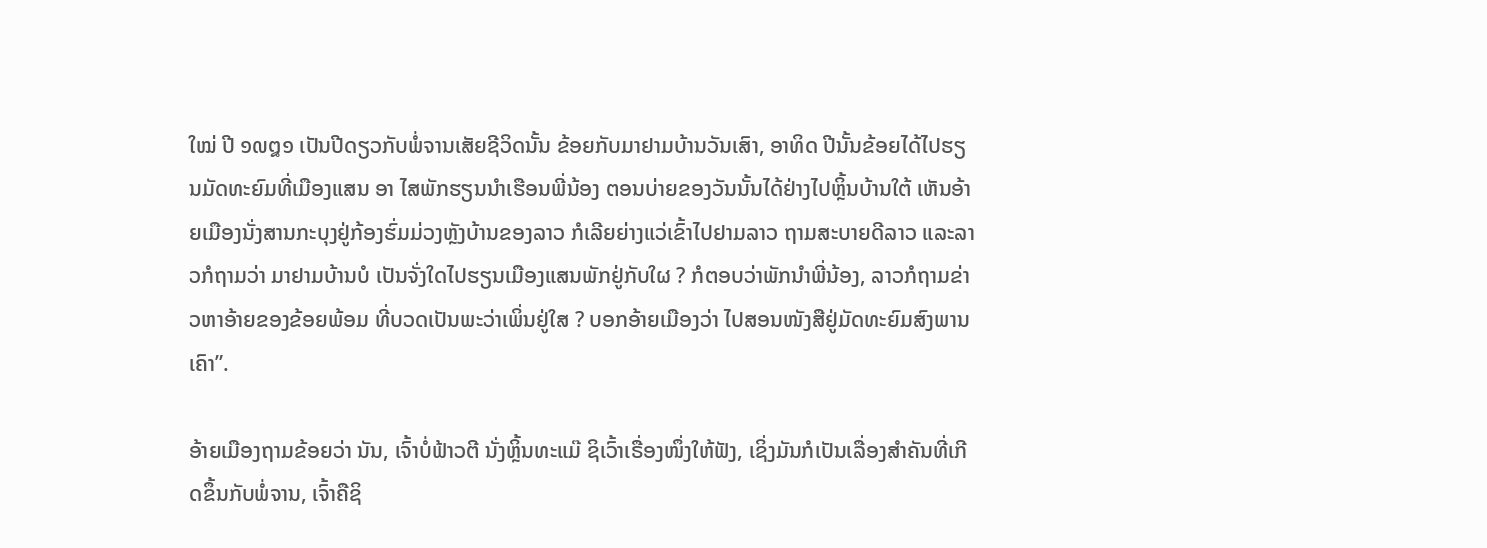ໃໝ່ ປີ ໑໙໘໑ ເປັນປີດຽວກັບພໍ່ຈານເສັຍຊີວິດນັ້ນ ຂ້ອຍກັບມາຢາມບ້ານວັນເສົາ, ອາທິດ ປີນັ້ນຂ້ອຍໄດ້ໄປຮຽນມັດທະຍົມທີ່ເມືອງແສນ ອາ ໄສພັກຮຽນນຳເຮືອນພີ່ນ້ອງ ຕອນບ່າຍຂອງວັນນັ້ນໄດ້ຢ່າງໄປຫຼິ້ນບ້ານໃຕ້ ເຫັນອ້າຍເມືອງນັ່ງສານກະບຸງຢູ່ກ້ອງຮົ່ມມ່ວງຫຼັງບ້ານຂອງລາວ ກໍເລີຍຍ່າງແວ່ເຂົ້າໄປຢາມລາວ ຖາມສະບາຍດີລາວ ແລະລາວກໍຖາມວ່າ ມາຢາມບ້ານບໍ ເປັນຈັ່ງໃດໄປຮຽນເມືອງແສນພັກຢູ່ກັບໃຜ ? ກໍຕອບວ່າພັກນຳພີ່ນ້ອງ, ລາວກໍຖາມຂ່າວຫາອ້າຍຂອງຂ້ອຍພ້ອມ ທີ່ບວດເປັນພະວ່າເພິ່ນຢູ່ໃສ ? ບອກອ້າຍເມືອງວ່າ ໄປສອນໜັງສືຢູ່ມັດທະຍົມສົງພານເຄົາ”.

ອ້າຍເມືອງຖາມຂ້ອຍວ່າ ນັນ, ເຈົ້າບໍ່ຟ້າວຕີ ນັ່ງຫຼິ້ນທະແມ໊ ຊິເວົ້າເຣື່ອງໜຶ່ງໃຫ້ຟັງ, ເຊິ່ງມັນກໍເປັນເລື່ອງສຳຄັນທີ່ເກີດຂຶ້ນກັບພໍ່ຈານ, ເຈົ້າຄືຊິ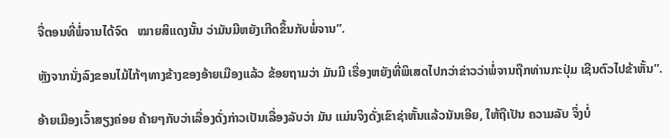ຈື່ຕອນທີ່ພໍ່ຈານໄດ້ຈົດ   ໝາຍສິແດງນັ້ນ ວ່າມັນມີຫຍັງເກີດຂຶ້ນກັບພໍ່ຈານ”.

ຫຼັງຈາກນັ່ງລົງຂອນໄມ້ໄກ້ໆທາງຂ້າງຂອງອ້າຍເມືອງແລ້ວ ຂ້ອຍຖາມວ່າ ມັນມີ ເຣື່ອງຫຍັງທີ່ພິເສດໄປກວ່າຂ່າວວ່າພໍ່ຈານຖືກທ່ານກະປຸ່ມ ເຊີນຕົວໄປຂ້າຫັ້ນ”.

ອ້າຍເມືອງເວົ້າສຽງຄ່ອຍ ຄ້າຍໆກັບວ່າເລື່ອງດັ່ງກ່າວເປັນເລື່ອງລັບວ່າ ມັນ ແມ່ນຈິງດັ່ງເຂົາຊ່າຫັ້ນແລ້ວນັນເອີຍ, ໃຫ້ຖືເປັນ ຄວາມລັບ ຈຶ່ງບໍ່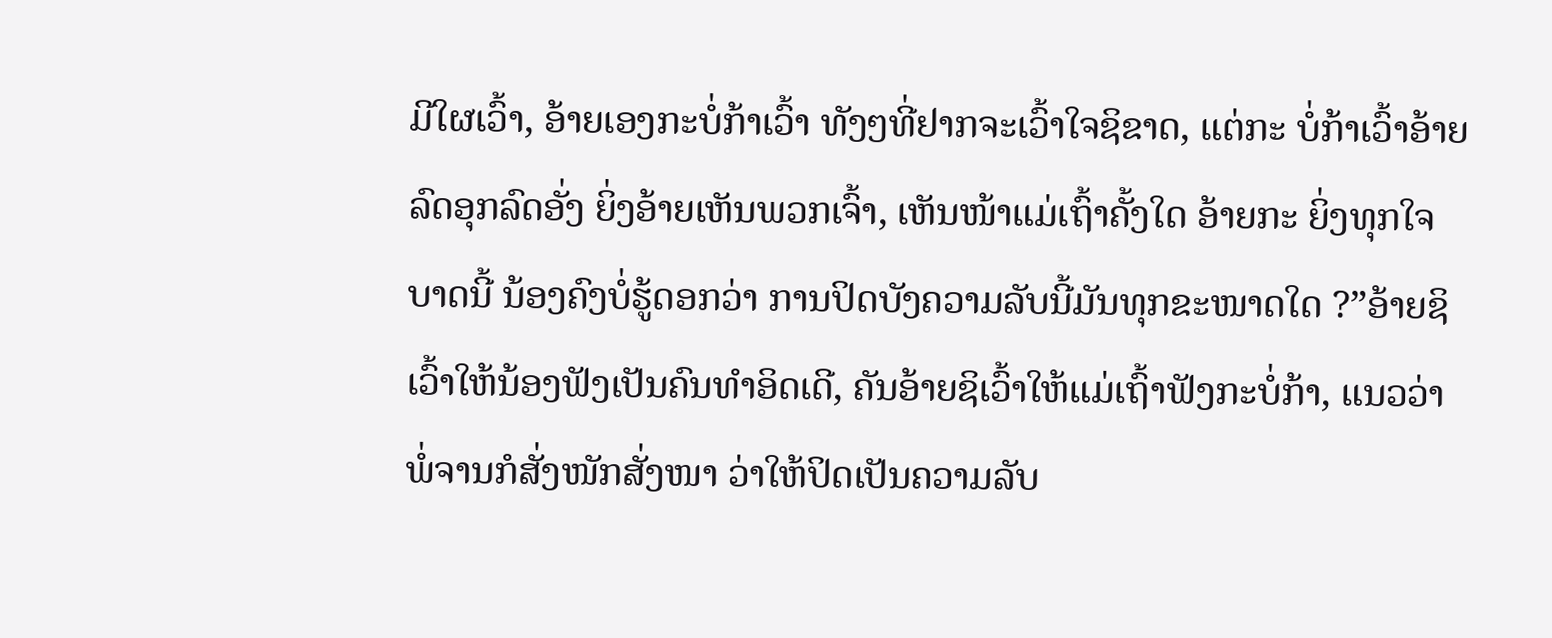ມີໃຜເວົ້າ, ອ້າຍເອງກະບໍ່ກ້າເວົ້າ ທັງໆທີ່ຢາກຈະເວົ້າໃຈຊິຂາດ, ແຕ່ກະ ບໍ່ກ້າເວົ້າອ້າຍລົດອຸກລົດອັ່ງ ຍິ່ງອ້າຍເຫັນພວກເຈົ້າ, ເຫັນໜ້າແມ່ເຖົ້າຄັ້ງໃດ ອ້າຍກະ ຍິ່ງທຸກໃຈບາດນີ້ ນ້ອງຄົງບໍ່ຮູ້ດອກວ່າ ການປິດບັງຄວາມລັບນີ້ມັນທຸກຂະໜາດໃດ ?”ອ້າຍຊິເວົ້າໃຫ້ນ້ອງຟັງເປັນຄົນທຳອິດເດີ, ຄັນອ້າຍຊິເວົ້າໃຫ້ແມ່ເຖົ້າຟັງກະບໍ່ກ້າ, ແນວວ່າພໍ່ຈານກໍສັ່ງໜັກສັ່ງໜາ ວ່າໃຫ້ປິດເປັນຄວາມລັບ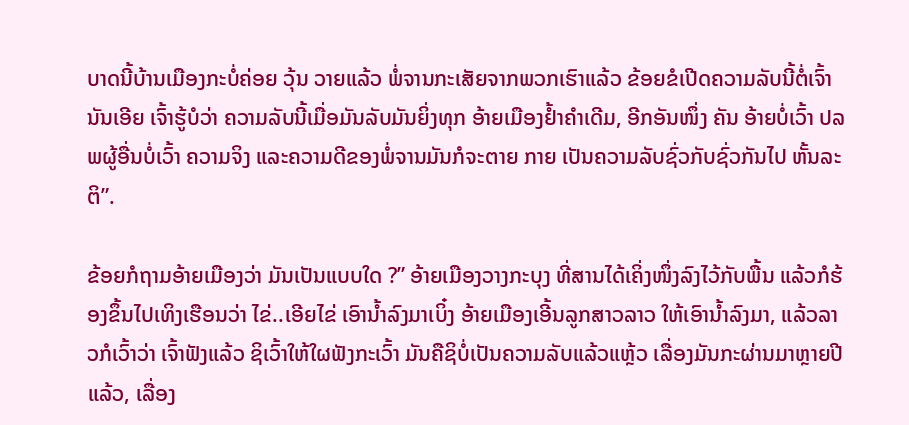ບາດນີ້ບ້ານເມືອງກະບໍ່ຄ່ອຍ ວຸ້ນ ວາຍແລ້ວ ພໍ່ຈານກະເສັຍຈາກພວກເຮົາແລ້ວ ຂ້ອຍຂໍເປີດຄວາມລັບນີ້ຕໍ່ເຈົ້າ ນັນເອີຍ ເຈົ້າຮູ້ບໍວ່າ ຄວາມລັບນີ້ເມື່ອມັນລັບມັນຍິ່ງທຸກ ອ້າຍເມືອງຢໍ້າຄໍາເດີມ, ອີກອັນໜຶ່ງ ຄັນ ອ້າຍບໍ່ເວົ້າ ປລພຜູ້ອື່ນບໍ່ເວົ້າ ຄວາມຈິງ ແລະຄວາມດີຂອງພໍ່ຈານມັນກໍຈະຕາຍ ກາຍ ເປັນຄວາມລັບຊົ່ວກັບຊົ່ວກັນໄປ ຫັ້ນລະຕິ”.

ຂ້ອຍກໍຖາມອ້າຍເມືອງວ່າ ມັນເປັນແບບໃດ ?” ອ້າຍເມືອງວາງກະບຸງ ທີ່ສານໄດ້ເຄິ່ງໜຶ່ງລົງໄວ້ກັບພື້ນ ແລ້ວກໍຮ້ອງຂຶ້ນໄປເທິງເຮືອນວ່າ ໄຂ່..ເອີຍໄຂ່ ເອົານ້ຳລົງມາເບິ໋ງ ອ້າຍເມືອງເອີ້ນລູກສາວລາວ ໃຫ້ເອົານໍ້າລົງມາ, ແລ້ວລາວກໍເວົ້າວ່າ ເຈົ້າຟັງແລ້ວ ຊິເວົ້າໃຫ້ໃຜຟັງກະເວົ້າ ມັນຄືຊິບໍ່ເປັນຄວາມລັບແລ້ວແຫຼ້ວ ເລື່ອງມັນກະຜ່ານມາຫຼາຍປີແລ້ວ, ເລື່ອງ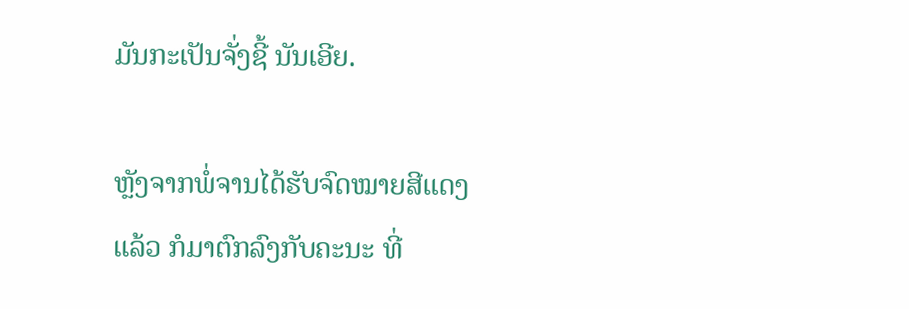ມັນກະເປັນຈັ່ງຊີ້ ນັນເອີຍ.

ຫຼັງຈາກພໍ່ຈານໄດ້ຮັບຈົດໝາຍສີແດງແລ້ວ ກໍມາຕົກລົງກັບຄະນະ ທີ່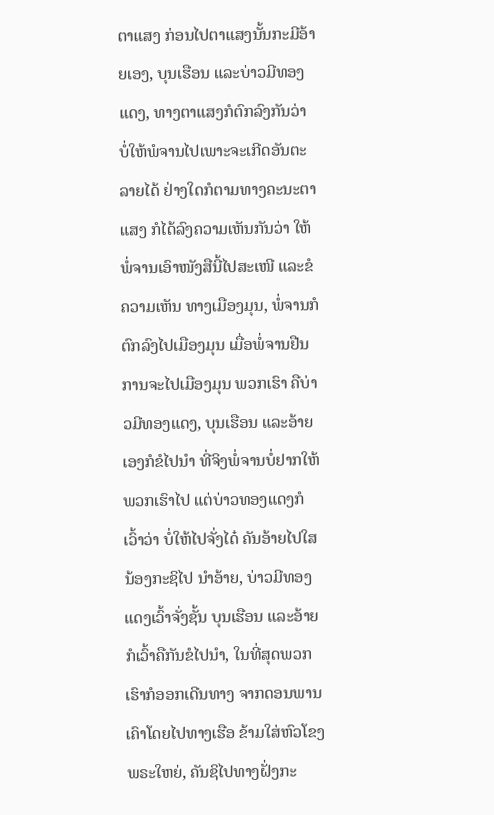ຕາແສງ ກ່ອນໄປຕາແສງນັ້ນກະມີອ້າຍເອງ, ບຸນເຮືອນ ແລະບ່າວມີທອງແດງ, ທາງຕາແສງກໍຕົກລົງກັນວ່າ ບໍ່ໃຫ້ພໍຈານໄປເພາະຈະເກີດອັນຕະລາຍໄດ້ ຢ່າງໃດກໍຕາມທາງຄະນະຕາ ແສງ ກໍໄດ້ລົງຄວາມເຫັນກັນວ່າ ໃຫ້ພໍ່ຈານເອົາໜັງສືນີ້ໄປສະເໜີ ແລະຂໍຄວາມເຫັນ ທາງເມືອງມຸນ, ພໍ່ຈານກໍຕົກລົງໄປເມືອງມຸນ ເມື່ອພໍ່ຈານຢືນການຈະໄປເມືອງມຸນ ພວກເຮົາ ຄືບ່າວມີທອງແດງ, ບຸນເຮືອນ ແລະອ້າຍເອງກໍຂໍໄປນຳ ທີ່ຈິງພໍ່ຈານບໍ່ຢາກໃຫ້ ພວກເຮົາໄປ ແຕ່ບ່າວທອງແດງກໍເວົ້າວ່າ ບໍ່ໃຫ້ໄປຈັ່ງໄດ໋ ຄັນອ້າຍໄປໃສ ນ້ອງກະຊິໄປ ນຳອ້າຍ, ບ່າວມີທອງແດງເວົ້າຈັ່ງຊັ້ນ ບຸນເຮືອນ ແລະອ້າຍກໍເວົ້າຄືກັນຂໍໄປນໍາ, ໃນທີ່ສຸດພວກເຮົາກໍອອກເດີນທາງ ຈາກດອນພານເຄົາໂດຍໄປທາງເຮືອ ຂ້າມໃສ່ຫົວໂຂງ ພຣະໃຫຍ່, ຄັນຊິໄປທາງຝັ່ງກະ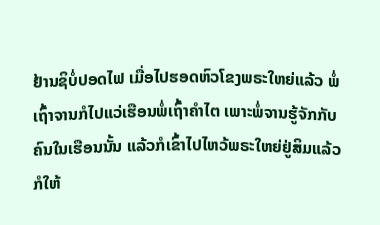ຢ້ານຊິບໍ່ປອດໄຟ ເມື່ອໄປຮອດຫົວໂຂງພຣະໃຫຍ່ແລ້ວ ພໍ່ເຖົ້າຈານກໍໄປແວ່ເຮືອນພໍ່ເຖົ້າຄຳໄຕ ເພາະພໍ່ຈານຮູ້ຈັກກັບຄົນໃນເຮືອນນັ້ນ ແລ້ວກໍເຂົ້າໄປໄຫວ້ພຣະໃຫຍ່ຢູ່ສິມແລ້ວ ກໍໃຫ້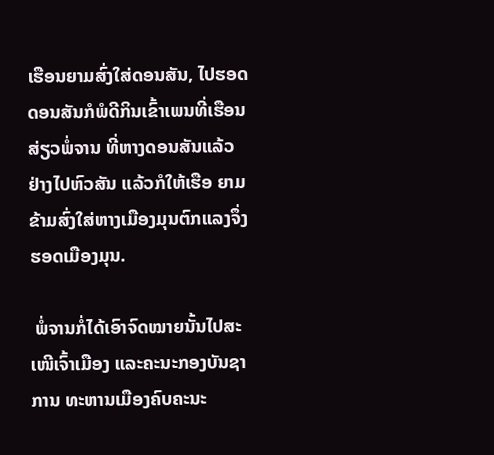ເຮືອນຍາມສົ່ງໃສ່ດອນສັນ, ໄປຮອດດອນສັນກໍພໍດີກິນເຂົ້າເພນທີ່ເຮືອນສ່ຽວພໍ່ຈານ ທີ່ຫາງດອນສັນແລ້ວຢ່າງໄປຫົວສັນ ແລ້ວກໍໃຫ້ເຮືອ ຍາມຂ້າມສົ່ງໃສ່ຫາງເມືອງມຸນຕົກແລງຈຶ່ງຮອດເມືອງມຸນ.

 ພໍ່ຈານກໍ່ໄດ້ເອົາຈົດໝາຍນັ້ນໄປສະເໜີເຈົ້າເມືອງ ແລະຄະນະກອງບັນຊາການ ທະຫານເມືອງຄົບຄະນະ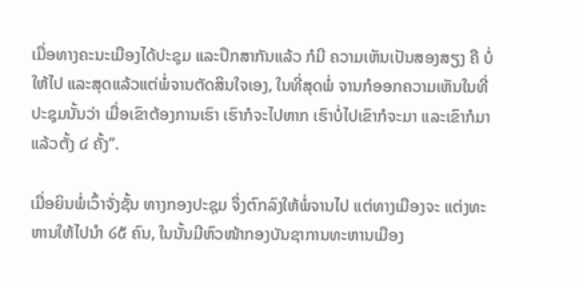ເມື່ອທາງຄະນະເມືອງໄດ້ປະຊຸມ ແລະປຶກສາກັນແລ້ວ ກໍມີ ຄວາມເຫັນເປັນສອງສຽງ ຄື ບໍ່ໃຫ້ໄປ ແລະສຸດແລ້ວແຕ່ພໍ່ຈານຕັດສິນໃຈເອງ, ໃນທີ່ສຸດພໍ່ ຈານກໍອອກຄວາມເຫັນໃນທີ່ປະຊຸມນັ້ນວ່າ ເມື່ອເຂົາຕ້ອງການເຮົາ ເຮົາກໍຈະໄປຫາກ ເຮົາບໍ່ໄປເຂົາກໍຈະມາ ແລະເຂົາກໍມາແລ້ວຕັ້ງ ໔ ຄັ້ງ”.

ເມື່ອຍິນພໍ່ເວົ້າຈັ່ງຊັ້ນ ທາງກອງປະຊຸມ ຈຶ່ງຕົກລົງໃຫ້ພໍ່ຈານໄປ ແຕ່ທາງເມືອງຈະ ແຕ່ງທະຫານໃຫ້ໄປນຳ ໒໕ ຄົນ, ໃນນັ້ນມີຫົວໜ້າກອງບັນຊາການທະຫານເມືອງ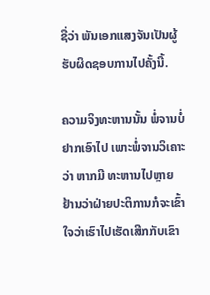ຊື່ວ່າ ພັນເອກແສງຈັນເປັນຜູ້ຮັບຜິດຊອບການໄປຄັ້ງນີ້.

ຄວາມຈິງທະຫານນັ້ນ ພໍ່ຈານບໍ່ຢາກເອົາໄປ ເພາະພໍ່ຈານວິເຄາະວ່າ ຫາກມີ ທະຫານໄປຫຼາຍ ຢ້ານວ່າຝ່າຍປະຕິການກໍຈະເຂົ້າໃຈວ່າເຮົາໄປເຮັດເສີກກັບເຂົາ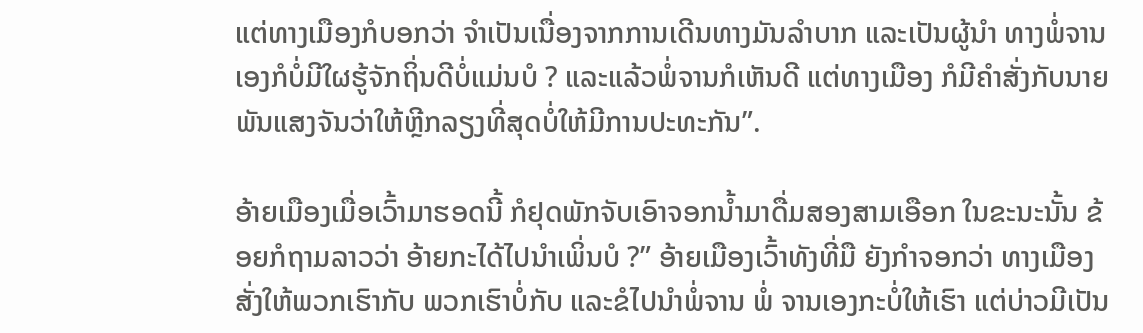ແຕ່ທາງເມືອງກໍບອກວ່າ ຈຳເປັນເນື່ອງຈາກການເດີນທາງມັນລຳບາກ ແລະເປັນຜູ້ນຳ ທາງພໍ່ຈານເອງກໍບໍ່ມີໃຜຮູ້ຈັກຖິ່ນດີບໍ່ແມ່ນບໍ ? ແລະແລ້ວພໍ່ຈານກໍເຫັນດີ ແຕ່ທາງເມືອງ ກໍມີຄຳສັ່ງກັບນາຍພັນແສງຈັນວ່າໃຫ້ຫຼີກລຽງທີ່ສຸດບໍ່ໃຫ້ມີການປະທະກັນ”.

ອ້າຍເມືອງເມື່ອເວົ້າມາຮອດນີ້ ກໍຢຸດພັກຈັບເອົາຈອກນ້ຳມາດື່ມສອງສາມເອືອກ ໃນຂະນະນັ້ນ ຂ້ອຍກໍຖາມລາວວ່າ ອ້າຍກະໄດ້ໄປນຳເພິ່ນບໍ ?” ອ້າຍເມືອງເວົ້າທັງທີ່ມື ຍັງກຳຈອກວ່າ ທາງເມືອງສັ່ງໃຫ້ພວກເຮົາກັບ ພວກເຮົາບໍ່ກັບ ແລະຂໍໄປນຳພໍ່ຈານ ພໍ່ ຈານເອງກະບໍ່ໃຫ້ເຮົາ ແຕ່ບ່າວມີເປັນ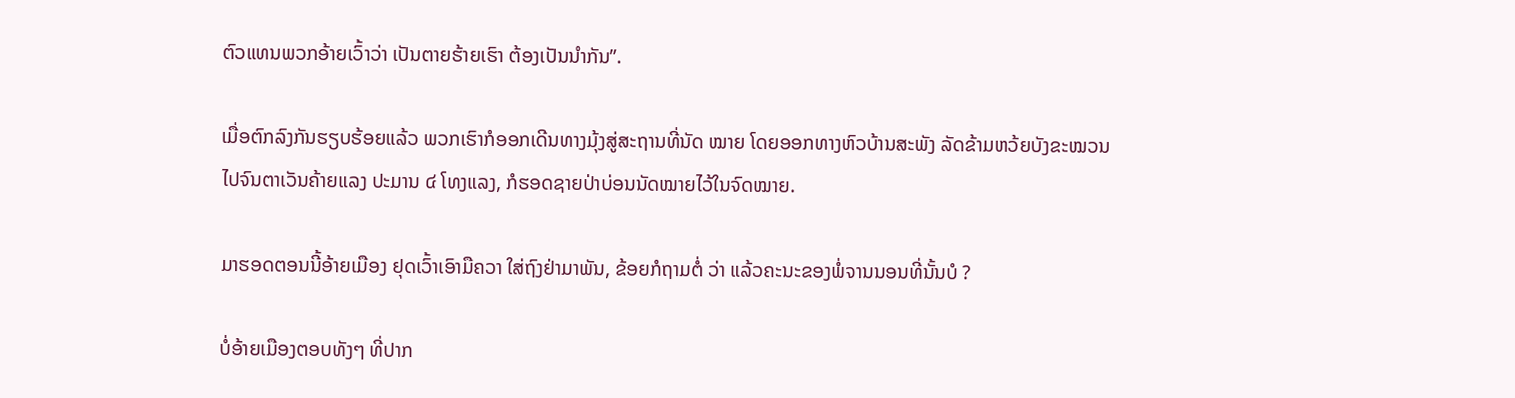ຕົວແທນພວກອ້າຍເວົ້າວ່າ ເປັນຕາຍຮ້າຍເຮົາ ຕ້ອງເປັນນຳກັນ”.

ເມື່ອຕົກລົງກັນຮຽບຮ້ອຍແລ້ວ ພວກເຮົາກໍອອກເດີນທາງມຸ້ງສູ່ສະຖານທີ່ນັດ ໝາຍ ໂດຍອອກທາງຫົວບ້ານສະພັງ ລັດຂ້າມຫວ້ຍບັງຂະໝວນໄປຈົນຕາເວັນຄ້າຍແລງ ປະມານ ໔ ໂທງແລງ, ກໍຮອດຊາຍປ່າບ່ອນນັດໝາຍໄວ້ໃນຈົດໝາຍ.

ມາຮອດຕອນນີ້ອ້າຍເມືອງ ຢຸດເວົ້າເອົາມືຄວາ ໃສ່ຖົງຢ່າມາພັນ, ຂ້ອຍກໍຖາມຕໍ່ ວ່າ ແລ້ວຄະນະຂອງພໍ່ຈານນອນທີ່ນັ້ນບໍ ?

ບໍ່ອ້າຍເມືອງຕອບທັງໆ ທີ່ປາກ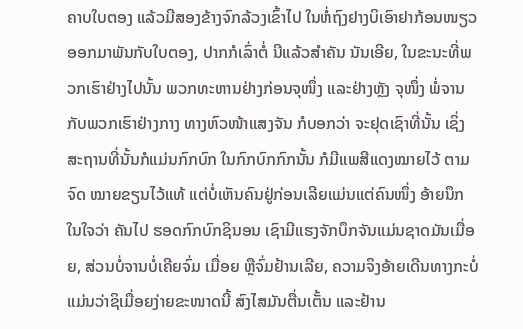ຄາບໃບຕອງ ແລ້ວມີສອງຂ້າງຈົກລ້ວງເຂົ້າໄປ ໃນຫໍ່ຖົງຢາງບິເອົາຢາກ້ອນໜຽວອອກມາພັນກັບໃບຕອງ, ປາກກໍເລົ່າຕໍ່ ນີແລ້ວສຳຄັນ ນັນເອີຍ, ໃນຂະນະທີ່ພວກເຮົາຢ່າງໄປນັ້ນ ພວກທະຫານຢ່າງກ່ອນຈຸໜຶ່ງ ແລະຢ່າງຫຼັງ ຈຸໜຶ່ງ ພໍ່ຈານກັບພວກເຮົາຢ່າງກາງ ທາງຫົວໜ້າແສງຈັນ ກໍບອກວ່າ ຈະຢຸດເຊົາທີ່ນັ້ນ ເຊິ່ງສະຖານທີ່ນັ້ນກໍແມ່ນກົກບົກ ໃນກົກບົກກົກນັ້ນ ກໍມີແພສີແດງໝາຍໄວ້ ຕາມຈົດ ໝາຍຂຽນໄວ້ແທ້ ແຕ່ບໍ່ເຫັນຄົນຢູ່ກ່ອນເລີຍແມ່ນແຕ່ຄົນໜຶ່ງ ອ້າຍນຶກໃນໃຈວ່າ ຄັນໄປ ຮອດກົກບົກຊິນອນ ເຊົາມີແຮງຈັກບຶກຈັນແມ່ນຊາດມັນເມື່ອຍ, ສ່ວນບໍ່ຈານບໍ່ເຄີຍຈົ່ມ ເມື່ອຍ ຫຼືຈົ່ມຢ້ານເລີຍ, ຄວາມຈິງອ້າຍເດີນທາງກະບໍ່ແມ່ນວ່າຊິເມື່ອຍງ່າຍຂະໜາດນີ້ ສົງໄສມັນຕື່ນເຕັ້ນ ແລະຢ້ານ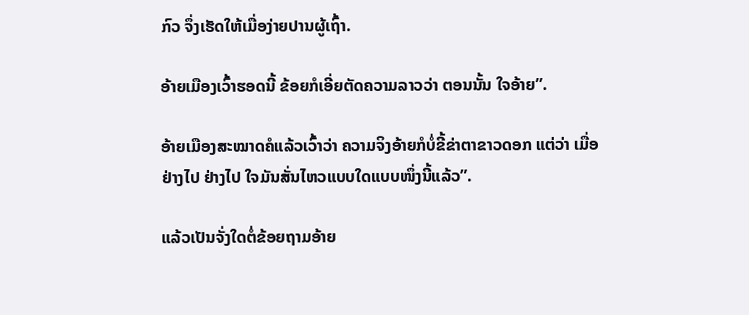ກົວ ຈຶ່ງເຮັດໃຫ້ເມື່ອງ່າຍປານຜູ້ເຖົ້າ.

ອ້າຍເມືອງເວົ້າຮອດນີ້ ຂ້ອຍກໍເອີ່ຍຕັດຄວາມລາວວ່າ ຕອນນັ້ນ ໃຈອ້າຍ”.

ອ້າຍເມືອງສະໝາດຄໍແລ້ວເວົ້າວ່າ ຄວາມຈິງອ້າຍກໍບໍ່ຂີ້ຂ່າຕາຂາວດອກ ແຕ່ວ່າ ເມື່ອຢ່າງໄປ ຢ່າງໄປ ໃຈມັນສັ່ນໄຫວແບບໃດແບບໜຶ່ງນີ້ແລ້ວ”.

ແລ້ວເປັນຈັ່ງໃດຕໍ່ຂ້ອຍຖາມອ້າຍ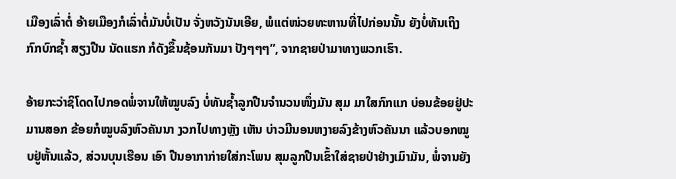ເມືອງເລົ່າຕໍ່ ອ້າຍເມືອງກໍເລົ່າຕໍ່ມັນບໍ່ເປັນ ຈັ່ງຫວັງນັນເອີຍ, ພໍແຕ່ໜ່ວຍທະຫານທີ່ໄປກ່ອນນັ້ນ ຍັງບໍ່ທັນເຖິງກົກບົກຊໍ້າ ສຽງປືນ ນັດແຮກ ກໍດັງຂຶ້ນຊ້ອນກັນມາ ປັງໆໆໆ”, ຈາກຊາຍປ່າມາທາງພວກເຮົາ.

ອ້າຍກະວ່າຊິໂດດໄປກອດພໍ່ຈານໃຫ້ໝູບລົງ ບໍ່ທັນຊ້ຳລູກປືນຈຳນວນໜຶ່ງມັນ ສຸມ ມາໃສກົກແກ ບ່ອນຂ້ອຍຢູ່ປະມານສອກ ຂ້ອຍກໍໝູບລົງຫົວຄັນນາ ງວກໄປທາງຫຼັງ ເຫັນ ບ່າວມີນອນຫງາຍລົງຂ້າງຫົວຄັນນາ ແລ້ວບອກໝູບຢູ່ຫັ້ນແລ້ວ, ສ່ວນບຸນເຮືອນ ເອົາ ປືນອາກາກ່າຍໃສ່ກະໂພນ ສຸມລູກປືນເຂົ້າໃສ່ຊາຍປ່າຢ່າງເມົາມັນ, ພໍ່ຈານຍັງ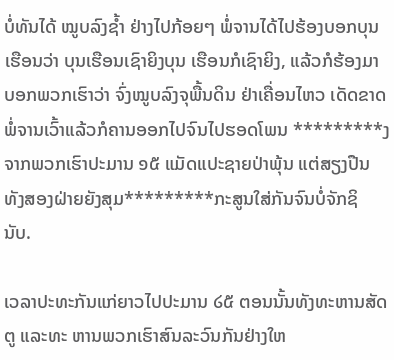ບໍ່ທັນໄດ້ ໝູບລົງຊ້ຳ ຢ່າງໄປກ້ອຍໆ ພໍ່ຈານໄດ້ໄປຮ້ອງບອກບຸນເຮືອນວ່າ ບຸນເຮືອນເຊົາຍິງບຸນ ເຮືອນກໍເຊົາຍິງ, ແລ້ວກໍຮ້ອງມາບອກພວກເຮົາວ່າ ຈົ່ງໝູບລົງຈຸພື້ນດິນ ຢ່າເຄື່ອນໄຫວ ເດັດຂາດພໍ່ຈານເວົ້າແລ້ວກໍຄານອອກໄປຈົນໄປຮອດໂພນ *********ງຈາກພວກເຮົາປະມານ ໑໕ ແມັດແປະຊາຍປ່າພຸ້ນ ແຕ່ສຽງປືນທັງສອງຝ່າຍຍັງສຸມ*********ກະສູນໃສ່ກັນຈົນບໍ່ຈັກຊິ ນັບ.

ເວລາປະທະກັນແກ່ຍາວໄປປະມານ ໒໕ ຕອນນັ້ນທັງທະຫານສັດຕູ ແລະທະ ຫານພວກເຮົາສົນລະວົນກັນຢ່າງໃຫ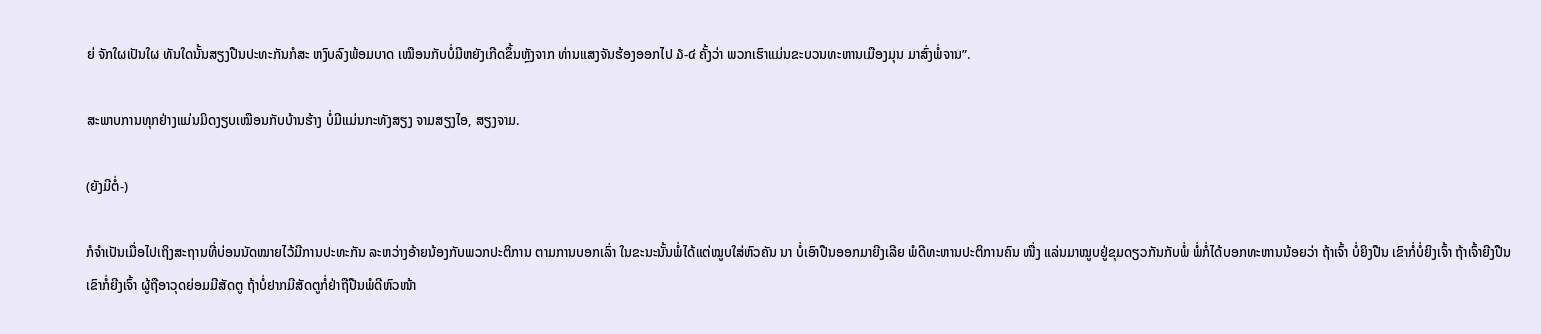ຍ່ ຈັກໃຜເປັນໃຜ ທັນໃດນັ້ນສຽງປືນປະທະກັນກໍສະ ຫງົບລົງພ້ອມບາດ ເໝືອນກັບບໍ່ມີຫຍັງເກີດຂຶ້ນຫຼັງຈາກ ທ່ານແສງຈັນຮ້ອງອອກໄປ ໓-໔ ຄັ້ງວ່າ ພວກເຮົາແມ່ນຂະບວນທະຫານເມືອງມຸນ ມາສົ່ງພໍ່ຈານ”.

ສະພາບການທຸກຢ່າງແມ່ນມິດງຽບເໝືອນກັບບ້ານຮ້າງ ບໍ່ມີແມ່ນກະທັງສຽງ ຈາມສຽງໄອ, ສຽງຈາມ.

(ຍັງມີຕໍ່-)

ກໍຈຳເປັນເມື່ອໄປເຖິງສະຖານທີ່ບ່ອນນັດໝາຍໄວ້ມີການປະທະກັນ ລະຫວ່າງອ້າຍນ້ອງກັບພວກປະຕິການ ຕາມການບອກເລົ່າ ໃນຂະນະນັ້ນພໍ່ໄດ້ແຕ່ໝູບໃສ່ຫົວຄັນ ນາ ບໍ່ເອົາປືນອອກມາຍີງເລີຍ ພໍດີທະຫານປະຕິການຄົນ ໜື່ງ ແລ່ນມາໝູບຢູ່ຂຸມດຽວກັນກັບພໍ່ ພໍ່ກໍ່ໄດ້ບອກທະຫານນ້ອຍວ່າ ຖ້າເຈົ້າ ບໍ່ຍິງປືນ ເຂົາກໍ່ບໍ່ຍິງເຈົ້າ ຖ້າເຈົ້າຍີງປືນ ເຂົາກໍ່ຍີງເຈົ້າ ຜູ້ຖືອາວຸດຍ່ອມມີສັດຕູ ຖ້າບໍ່ຢາກມີສັດຕູກໍ່ຢ່າຖືປືນພໍດີຫົວໜ້າ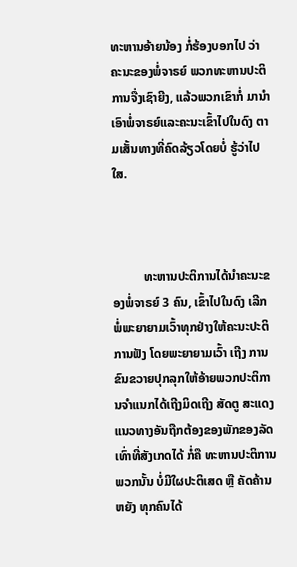ທະຫານອ້າຍນ້ອງ ກໍ່ຮ້ອງບອກໄປ ວ່າ ຄະນະຂອງພໍ່ຈາຣຍ໌ ພວກທະຫານປະຕິການຈື່ງເຊົາຍີງ, ແລ້ວພວກເຂົາກໍ່ ມານຳເອົາພໍ່ຈາຣຍ໌ແລະຄະນະເຂົ້າໄປໃນດົງ ຕາມເສັ້ນທາງທີ່ຄົດລ້ຽວໂດຍບໍ່ ຮູ້ວ່າໄປໃສ.



          ທະຫານປະຕິການໄດ້ນຳຄະນະຂອງພໍ່ຈາຣຍ໌ 3 ຄົນ, ເຂົ້າໄປໃນດົງ ເລີກ ພໍ່ພະຍາຍາມເວົ້າທຸກຢ່າງໃຫ້ຄະນະປະຕິການຟັງ ໂດຍພະຍາຍາມເວົ້າ ເຖີງ ການຂົນຂວາຍປຸກລຸກໃຫ້ອ້າຍພວກປະຕິການຈຳແນກໄດ້ເຖີງມິດເຖີງ ສັດຕູ ສະແດງແນວທາງອັນຖືກຕ້ອງຂອງພັກຂອງລັດ ເທົ່າທີ່ສັງເກດໄດ້ ກໍ່ຄື ທະຫານປະຕິການພວກນັ້ນ ບໍ່ມີໃຜປະຕິເສດ ຫຼື ຄັດຄ້ານຫຍັງ ທຸກຄົນໄດ້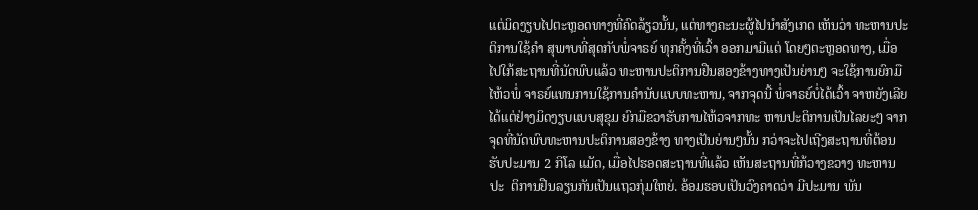ແຕ່ມິດງຽບໄປຕະຫຼອດທາງທີ່ຄົດລ້ຽວນັ້ນ, ແຕ່ທາງຄະນະຜູ້ໄປນຳສັງເກດ ເຫັນວ່າ ທະຫານປະຕິການໃຊ້ຄຳ ສຸພາບທີ່ສຸດກັບພໍ່ຈາຣຍ໌ ທຸກຄັ້ງທີ່ເວົ້າ ອອກມາມີແຕ່ ໂດຍໆຕະຫຼອດທາງ, ເມື່ອໄປໃກ້ສະຖານທີ່ນັດພົບແລ້ວ ທະຫານປະຕິການຢືນສອງຂ້າງທາງເປັນຍ່ານໆ ຈະໃຊ້ການຍົກມືໄຫ້ວພໍ່ ຈາຣຍ໌ແທນການໃຊ້ການຄຳນັບແບບທະຫານ, ຈາກຈຸດນີ້ ພໍ່ຈາຣຍ໌ບໍ່ໄດ້ເວົ້າ ຈາຫຍັງເລີຍ ໄດ້ແຕ່ຢ່າງມິດງຽບແບບສຸຂຸມ ຍົກມືຂວາຮັບການໄຫ້ວຈາກທະ ຫານປະຕິການເປັນໄລຍະໆ ຈາກຈຸດທີ່ນັດພົບທະຫານປະຕິການສອງຂ້າງ ທາງເປັນຍ່ານໆນັ້ນ ກວ່າຈະໄປເຖີງສະຖານທີ່ຕ້ອນຮັບປະມານ 2 ກິໂລ ແມັດ, ເມື່ອໄປຮອດສະຖານທີ່ແລ້ວ ເຫັນສະຖານທີ່ກ້ວາງຂວາງ ທະຫານປະ  ຕິການຢືນລຽນກັນເປັນແຖວກຸ່ມໃຫຍ່. ອ້ອມຮອບເປັນວົງຄາດວ່າ ມີປະມານ ພັນ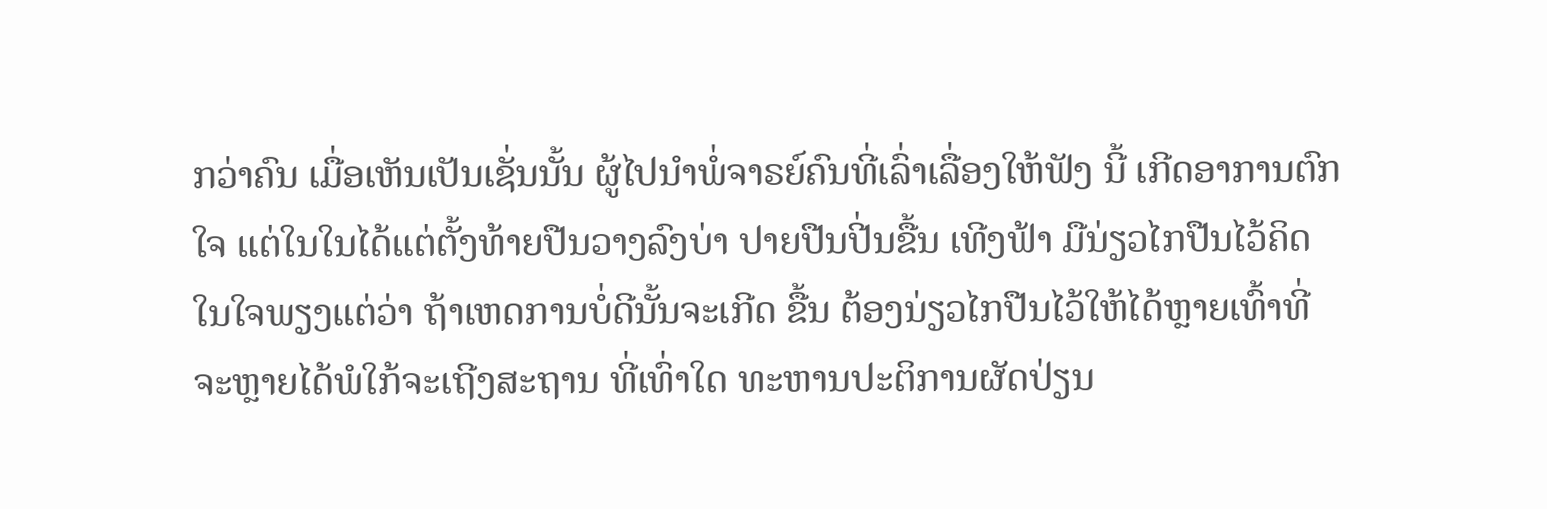ກວ່າຄົນ ເມື່ອເຫັນເປັນເຊັ່ນນັ້ນ ຜູ້ໄປນຳພໍ່ຈາຣຍ໌ຄົນທີ່ເລົ່າເລື່ອງໃຫ້ຟັງ ນີ້ ເກີດອາການຕົກໃຈ ແຕ່ໃນໃນໄດ້ແຕ່ຕັ້ງທ້າຍປືນວາງລົງບ່າ ປາຍປືນປີ່ນຂື້ນ ເທີງຟ້າ ມືນ່ຽວໄກປືນໄວ້ຄິດໃນໃຈພຽງແຕ່ວ່າ ຖ້າເຫດການບໍ່ດີນັ້ນຈະເກີດ ຂື້ນ ຕ້ອງນ່ຽວໄກປືນໄວ້ໃຫ້ໄດ້ຫຼາຍເທົ້າທີ່ຈະຫຼາຍໄດ້ພໍໃກ້ຈະເຖີງສະຖານ ທີ່ເທົ່າໃດ ທະຫານປະຕິການຜັດປ່ຽນ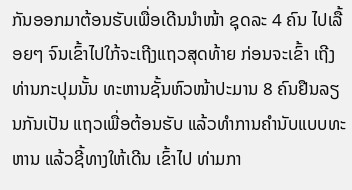ກັນອອກມາຕ້ອນຮັບເພື່ອເດີນນຳໜ້າ ຊຸດລະ 4 ຄົນ ໄປເລື້ອຍໆ ຈົນເຂົ້າໄປໃກ້ຈະເຖີງແຖວສຸດທ້າຍ ກ່ອນຈະເຂົ້າ ເຖີງທ່ານກະປຸມນັ້ນ ທະຫານຊັ້ນຫົວໜ້າປະມານ 8 ຄົນຢືນລຽນກັນເປັນ ແຖວເພື່ອຕ້ອນຮັບ ແລ້ວທຳການຄຳນັບແບບທະຫານ ແລ້ວຊີ້ທາງໃຫ້ເດີນ ເຂົ້າໄປ ທ່າມກາ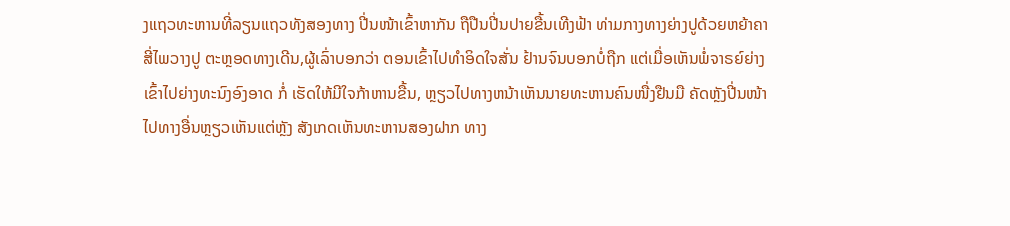ງແຖວທະຫານທີ່ລຽນແຖວທັງສອງທາງ ປີ່ນໜ້າເຂົ້າຫາກັນ ຖືປືນປີ່ນປາຍຂື້ນເທີງຟ້າ ທ່າມກາງທາງຍ່າງປູດ້ວຍຫຍ້າຄາສີ່ໄພວາງປູ ຕະຫຼອດທາງເດີນ,ຜູ້ເລົ່າບອກວ່າ ຕອນເຂົ້າໄປທຳອິດໃຈສັ່ນ ຢ້ານຈົນບອກບໍ່ຖືກ ແຕ່ເມື່ອເຫັນພໍ່ຈາຣຍ໌ຍ່າງເຂົ້າໄປຍ່າງທະນົງອົງອາດ ກໍ່ ເຮັດໃຫ້ມີໃຈກ້າຫານຂື້ນ, ຫຼຽວໄປທາງຫນ້າເຫັນນາຍທະຫານຄົນໜື່ງຢືນມື ຄັດຫຼັງປີ່ນໜ້າໄປທາງອື່ນຫຼຽວເຫັນແຕ່ຫຼັງ ສັງເກດເຫັນທະຫານສອງຝາກ ທາງ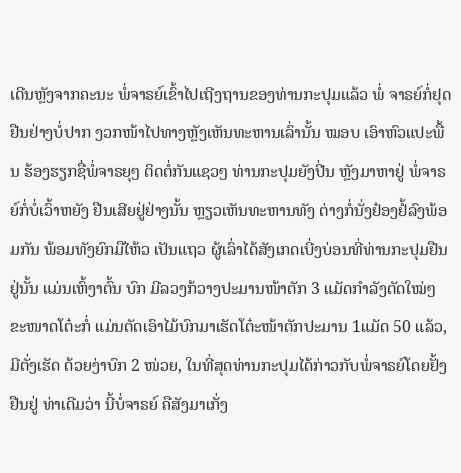ເດີນຫຼັງຈາກຄະນະ ພໍ່ຈາຣຍ໌ເຂົ້າໄປເຖີງຖານຂອງທ່ານກະປຸມແລ້ວ ພໍ່ ຈາຣຍ໌ກໍ່ຢຸດຢືນຢ່າງບໍ່ປາກ ງວກໜ້າໄປທາງຫຼັງເຫັນທະຫານເລົ່ານັ້ນ ໝອບ ເອົາຫົວແປະພື້ນ ຮ້ອງຮຽກຊື່ພໍ່ຈາຣຍຸໆ ຕິດຕໍ່ກັນແຊວໆ ທ່ານກະປຸມຍັງປີ່ນ ຫຼັງມາຫາຢູ່ ພໍ່ຈາຣຍ໌ກໍ່ບໍ່ເວົ້າຫຍັງ ຢືນເສີຍຢູ່ຢ່າງນັ້ນ ຫຼຽວເຫັນທະຫານທັງ ຕ່າງກໍ່ນັ່ງຢ໋ອງຢໍ້ລົງພ້ອມກັນ ພ້ອມທັງຍົກມືໄຫ້ວ ເປັນແຖວ ຜູ້ເລົ່າໄດ້ສັງເກດເບີ່ງບ່ອນທີ່ທ່ານກະປຸມຢືນຢູ່ນັ້ນ ແມ່ນເຫົ້ງາຕົ້ນ ບົກ ມີລວງກ້ວາງປະມານໜ້າຕັກ 3 ແມັດກຳລັງຕັດໃໝ່ໆ ຂະໜາດໂຕ໋ະກໍ່ ແມ່ນຕັດເອົາໄມ້ບົກມາເຮັດໂຕ໋ະໜ້າຕັກປະມານ 1ແມັດ 50 ແລ້ວ, ມີຕັ່ງເຮັດ ດ້ວຍງ່າບົກ 2 ໜ່ວຍ, ໃນທີ່ສຸດທ່ານກະປຸມໄດ້ກ່າວກັບພໍ່ຈາຣຍ໌ໂດຍຢັ້ງຢືນຢູ່ ທ່າເດີມວ່າ ນີ້ບໍ່ຈາຣຍ໌ ຄືສັງມາເກັ່ງ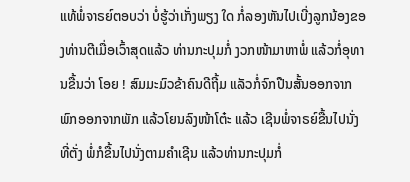ແທ້ພໍ່ຈາຣຍ໌ຕອບວ່າ ບໍ່ຮູ້ວ່າເກັ່ງພຽງ ໃດ ກໍ່ລອງຫັນໄປເບີ່ງລູກນ້ອງຂອງທ່ານຕີເມື່ອເວົ້າສຸດແລ້ວ ທ່ານກະປຸມກໍ່ ງວກໜ້າມາຫາພໍ່ ແລ້ວກໍ່ອຸທານຂື້ນວ່າ ໂອຍ ! ສົມມະມົວຂ້າຄົນດີຖີ້ມ ແລັວກໍ່ຈົກປືນສັ້ນອອກຈາກພົກອອກຈາກພັກ ແລ້ວໂຍນລົງໜ້າໂຕ໋ະ ແລ້ວ ເຊີນພໍ່ຈາຣຍ໌ຂື້ນໄປນັ່ງທີ່ຕັ່ງ ພໍ່ກໍຂື້ນໄປນັ່ງຕາມຄຳເຊີນ ແລ້ວທ່ານກະປຸມກໍ່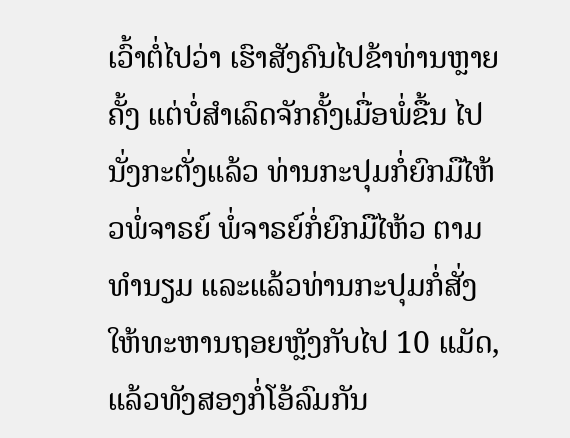ເວົ້າຕໍ່ໄປວ່າ ເຮົາສັງຄົນໄປຂ້າທ່ານຫຼາຍຄັ້ງ ແຕ່ບໍ່ສຳເລົດຈັກຄັ້ງເມື່ອພໍ່ຂື້ນ ໄປນັ່ງກະຕັ່ງແລ້ວ ທ່ານກະປຸມກໍ່ຍົກມືໄຫ້ວພໍ່ຈາຣຍ໌ ພໍ່ຈາຣຍ໌ກໍ່ຍົກມືໄຫ້ວ ຕາມທຳນຽມ ແລະແລ້ວທ່ານກະປຸມກໍ່ສັ່ງໃຫ້ທະຫານຖອຍຫຼັງກັບໄປ 10 ແມັດ, ແລ້ວທັງສອງກໍ່ໂອ້ລົມກັນ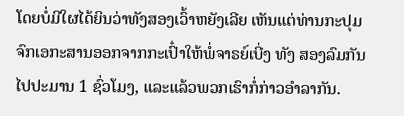ໂດຍບໍ່ມີໃຜໄດ້ຍິນວ່າທັງສອງເວົ້າຫຍັງເລີຍ ເຫັນແຕ່ທ່ານກະປຸມຈົກເອກະສານອອກຈາກກະເປົ໋າໃຫ້ພໍ່ຈາຣຍ໌ເບີ່ງ ທັງ ສອງລົມກັນໄປປະມານ 1 ຊົ່ວໂມງ, ແລະແລ້ວພວກເຮົາກໍ່ກ່າວອຳລາກັນ.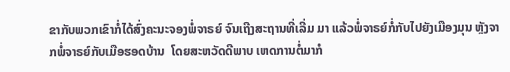ຂາກັບພວກເຂົາກໍ່ໄດ້ສົ່ງຄະນະຈອງພໍ່ຈາຣຍ໌ ຈົນເຖີງສະຖານທີ່ເລີ່ມ ມາ ແລ້ວພໍ່ຈາຣຍ໌ກໍ່ກັບໄປຍັງເມືອງມຸນ ຫຼັງຈາກພໍ່ຈາຣຍ໌ກັບເມືອຮອດບ້ານ  ໂດຍສະຫວັດດີພາບ ເຫດການຕໍ່ມາກໍ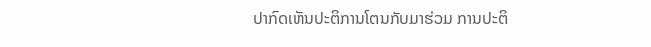ປາກົດເຫັນປະຕິການໂຕນກັບມາຮ່ວມ ການປະຕິ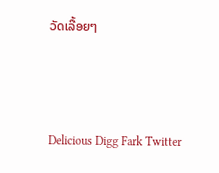ວັດເລື້ອຍໆ



Delicious Digg Fark Twitter